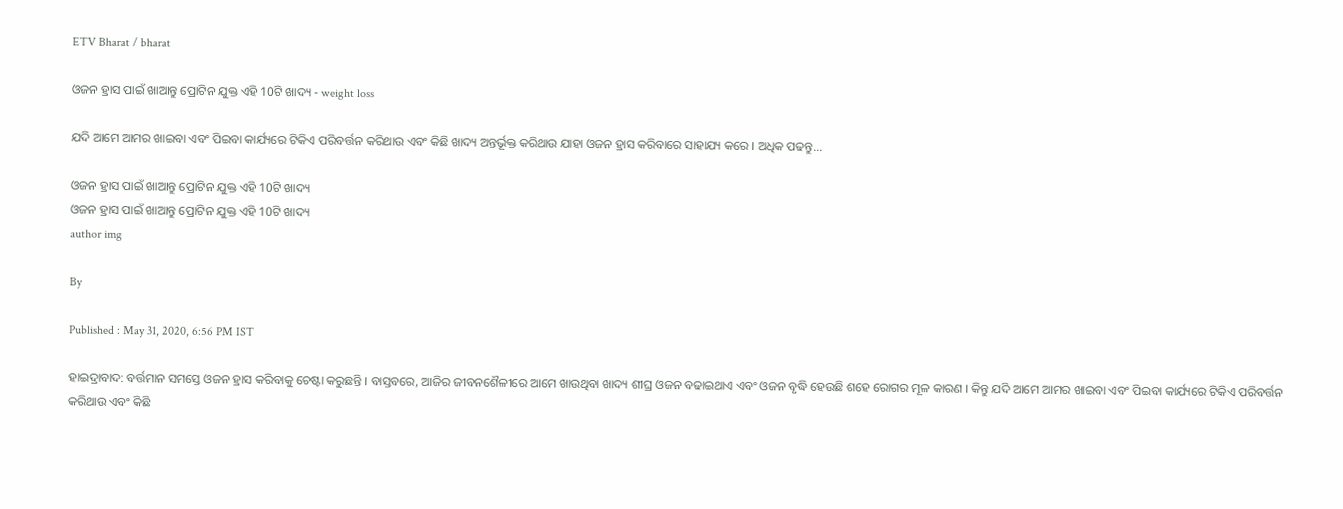ETV Bharat / bharat

ଓଜନ ହ୍ରାସ ପାଇଁ ଖାଆନ୍ତୁ ପ୍ରୋଟିନ ଯୁକ୍ତ ଏହି 10ଟି ଖାଦ୍ୟ - weight loss

ଯଦି ଆମେ ଆମର ଖାଇବା ଏବଂ ପିଇବା କାର୍ଯ୍ୟରେ ଟିକିଏ ପରିବର୍ତ୍ତନ କରିଥାଉ ଏବଂ କିଛି ଖାଦ୍ୟ ଅନ୍ତର୍ଭୂକ୍ତ କରିଥାଉ ଯାହା ଓଜନ ହ୍ରାସ କରିବାରେ ସାହାଯ୍ୟ କରେ । ଅଧିକ ପଢନ୍ତୁ...

ଓଜନ ହ୍ରାସ ପାଇଁ ଖାଆନ୍ତୁ ପ୍ରୋଟିନ ଯୁକ୍ତ ଏହି 10ଟି ଖାଦ୍ୟ
ଓଜନ ହ୍ରାସ ପାଇଁ ଖାଆନ୍ତୁ ପ୍ରୋଟିନ ଯୁକ୍ତ ଏହି 10ଟି ଖାଦ୍ୟ
author img

By

Published : May 31, 2020, 6:56 PM IST

ହାଇଦ୍ରାବାଦ: ବର୍ତ୍ତମାନ ସମସ୍ତେ ଓଜନ ହ୍ରାସ କରିବାକୁ ଚେଷ୍ଟା କରୁଛନ୍ତି । ବାସ୍ତବରେ, ଆଜିର ଜୀବନଶୈଳୀରେ ଆମେ ଖାଉଥିବା ଖାଦ୍ୟ ଶୀଘ୍ର ଓଜନ ବଢାଇଥାଏ ଏବଂ ଓଜନ ବୃଦ୍ଧି ହେଉଛି ଶହେ ରୋଗର ମୂଳ କାରଣ । କିନ୍ତୁ ଯଦି ଆମେ ଆମର ଖାଇବା ଏବଂ ପିଇବା କାର୍ଯ୍ୟରେ ଟିକିଏ ପରିବର୍ତ୍ତନ କରିଥାଉ ଏବଂ କିଛି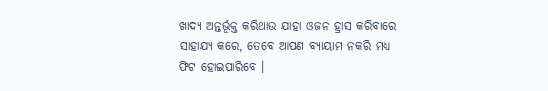ଖାଦ୍ୟ ଅନ୍ତର୍ଭୂକ୍ତ କରିଥାଉ ଯାହା ଓଜନ ହ୍ରାସ କରିବାରେ ସାହାଯ୍ୟ କରେ, ତେବେ ଆପଣ ବ୍ୟାୟାମ ନକରି ମଧ୍ୟ ଫିଟ ହୋଇପାରିବେ ।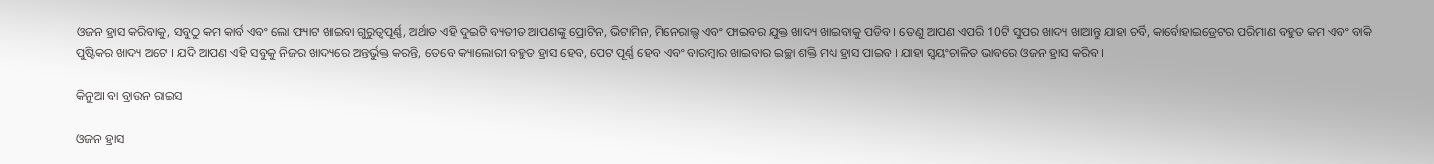ଓଜନ ହ୍ରାସ କରିବାକୁ, ସବୁଠୁ କମ କାର୍ବ ଏବଂ ଲୋ ଫ୍ୟାଟ ଖାଇବା ଗୁରୁତ୍ୱପୂର୍ଣ୍ଣ, ଅର୍ଥାତ ଏହି ଦୁଇଟି ବ୍ୟତୀତ ଆପଣଙ୍କୁ ପ୍ରୋଟିନ, ଭିଟାମିନ, ମିନେରାଲ୍ସ ଏବଂ ଫାଇବର ଯୁକ୍ତ ଖାଦ୍ୟ ଖାଇବାକୁ ପଡିବ । ତେଣୁ ଆପଣ ଏପରି 10ଟି ସୁପର ଖାଦ୍ୟ ଖାଆନ୍ତୁ ଯାହା ଚର୍ବି, କାର୍ବୋହାଇଡ୍ରେଟର ପରିମାଣ ବହୁତ କମ ଏବଂ ବାକି ପୁଷ୍ଟିକର ଖାଦ୍ୟ ଅଟେ । ଯଦି ଆପଣ ଏହି ସବୁକୁ ନିଜର ଖାଦ୍ୟରେ ଅନ୍ତର୍ଭୁକ୍ତ କରନ୍ତି, ତେବେ କ୍ୟାଲୋରୀ ବହୁତ ହ୍ରାସ ହେବ, ପେଟ ପୂର୍ଣ୍ଣ ହେବ ଏବଂ ବାରମ୍ବାର ଖାଇବାର ଇଚ୍ଛା ଶକ୍ତି ମଧ୍ୟ ହ୍ରାସ ପାଇବ । ଯାହା ସ୍ୱୟଂଚାଳିତ ଭାବରେ ଓଜନ ହ୍ରାସ କରିବ ।

କିନୁଆ ବା ବ୍ରାଉନ ରାଇସ

ଓଜନ ହ୍ରାସ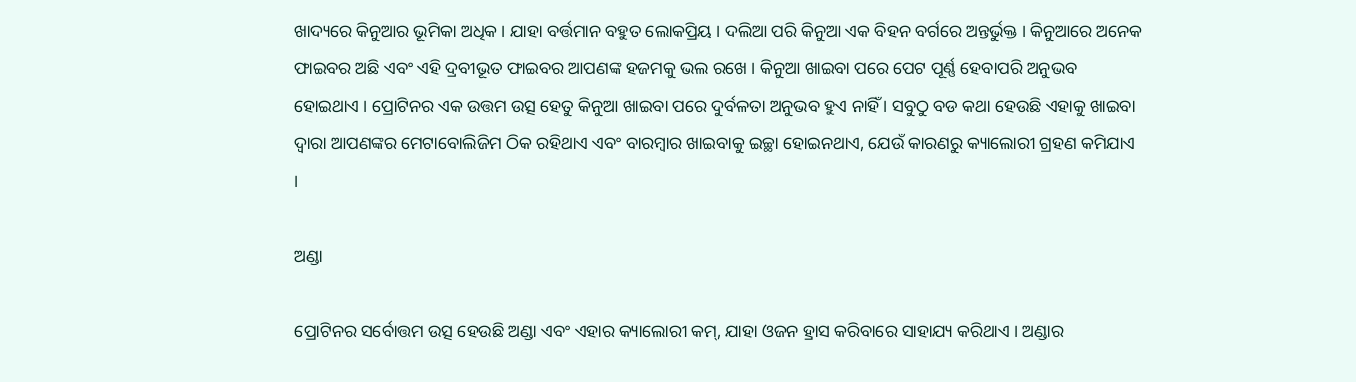ଖାଦ୍ୟରେ କିନୁଆର ଭୂମିକା ଅଧିକ । ଯାହା ବର୍ତ୍ତମାନ ବହୁତ ଲୋକପ୍ରିୟ । ଦଲିଆ ପରି କିନୁଆ ଏକ ବିହନ ବର୍ଗରେ ଅନ୍ତର୍ଭୁକ୍ତ । କିନୁଆରେ ଅନେକ ଫାଇବର ଅଛି ଏବଂ ଏହି ଦ୍ରବୀଭୂତ ଫାଇବର ଆପଣଙ୍କ ହଜମକୁ ଭଲ ରଖେ । କିନୁଆ ଖାଇବା ପରେ ପେଟ ପୂର୍ଣ୍ଣ ହେବାପରି ଅନୁଭବ ହୋଇଥାଏ । ପ୍ରୋଟିନର ଏକ ଉତ୍ତମ ଉତ୍ସ ହେତୁ କିନୁଆ ଖାଇବା ପରେ ଦୁର୍ବଳତା ଅନୁଭବ ହୁଏ ନାହିଁ । ସବୁଠୁ ବଡ କଥା ହେଉଛି ଏହାକୁ ଖାଇବା ଦ୍ୱାରା ଆପଣଙ୍କର ମେଟାବୋଲିଜିମ ଠିକ ରହିଥାଏ ଏବଂ ବାରମ୍ବାର ଖାଇବାକୁ ଇଚ୍ଛା ହୋଇନଥାଏ, ଯେଉଁ କାରଣରୁ କ୍ୟାଲୋରୀ ଗ୍ରହଣ କମିଯାଏ ।

ଅଣ୍ଡା

ପ୍ରୋଟିନର ସର୍ବୋତ୍ତମ ଉତ୍ସ ହେଉଛି ଅଣ୍ଡା ଏବଂ ଏହାର କ୍ୟାଲୋରୀ କମ୍, ଯାହା ଓଜନ ହ୍ରାସ କରିବାରେ ସାହାଯ୍ୟ କରିଥାଏ । ଅଣ୍ଡାର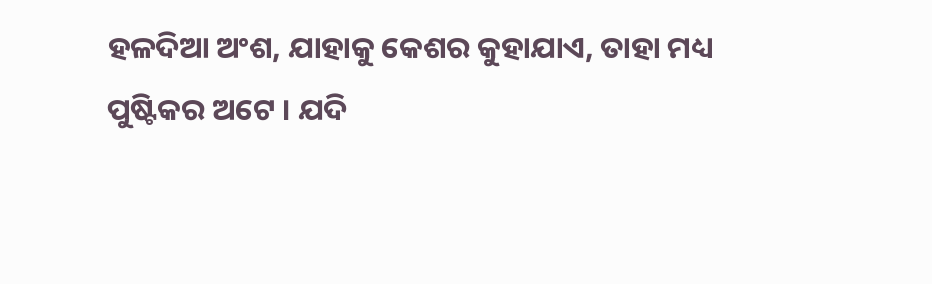ହଳଦିଆ ଅଂଶ, ଯାହାକୁ କେଶର କୁହାଯାଏ, ତାହା ମଧ୍ୟ ପୁଷ୍ଟିକର ଅଟେ । ଯଦି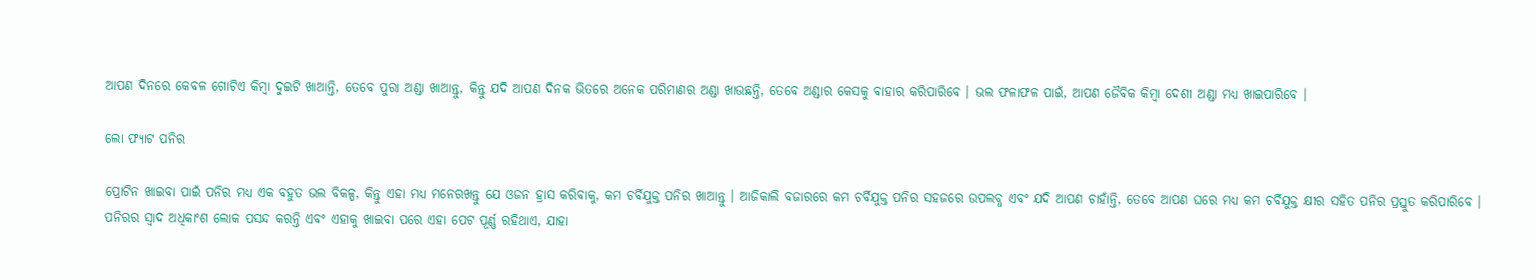ଆପଣ ଦିନରେ କେବଳ ଗୋଟିଏ କିମ୍ବା ଦୁଇଟି ଖାଆନ୍ତି, ତେବେ ପୁରା ଅଣ୍ଡା ଖାଆନ୍ତୁ, କିନ୍ତୁ ଯଦି ଆପଣ ଦିନକ ଭିତରେ ଅନେକ ପରିମାଣର ଅଣ୍ଡା ଖାଉଛନ୍ତି, ତେବେ ଅଣ୍ଡାର କେସକୁ ବାହାର କରିପାରିବେ । ଭଲ ଫଳାଫଳ ପାଇଁ, ଆପଣ ଜୈବିକ କିମ୍ବା ଦେଶୀ ଅଣ୍ଡା ମଧ୍ୟ ଖାଇପାରିବେ ।

ଲୋ ଫ୍ୟାଟ ପନିର

ପ୍ରୋଟିନ ଖାଇବା ପାଇଁ ପନିର ମଧ୍ୟ ଏକ ବହୁତ ଭଲ ବିକଳ୍ପ, କିନ୍ତୁ ଏହା ମଧ୍ୟ ମନେରଖନ୍ତୁ ଯେ ଓଜନ ହ୍ରାସ କରିବାକୁ, କମ ଚର୍ବିଯୁକ୍ତ ପନିର ଖାଆନ୍ତୁ । ଆଜିକାଲି ବଜାରରେ କମ ଚର୍ବିଯୁକ୍ତ ପନିର ସହଜରେ ଉପଲବ୍ଧ ଏବଂ ଯଦି ଆପଣ ଚାହାଁନ୍ତି, ତେବେ ଆପଣ ଘରେ ମଧ୍ୟ କମ ଚର୍ବିଯୁକ୍ତ କ୍ଷୀର ସହିତ ପନିର ପ୍ରସ୍ତୁତ କରିପାରିବେ । ପନିରର ସ୍ବାଦ ଅଧିକାଂଶ ଲୋକ ପସନ୍ଦ କରନ୍ତି ଏବଂ ଏହାକୁ ଖାଇବା ପରେ ଏହା ପେଟ ପୂର୍ଣ୍ଣ ରହିଥାଏ, ଯାହା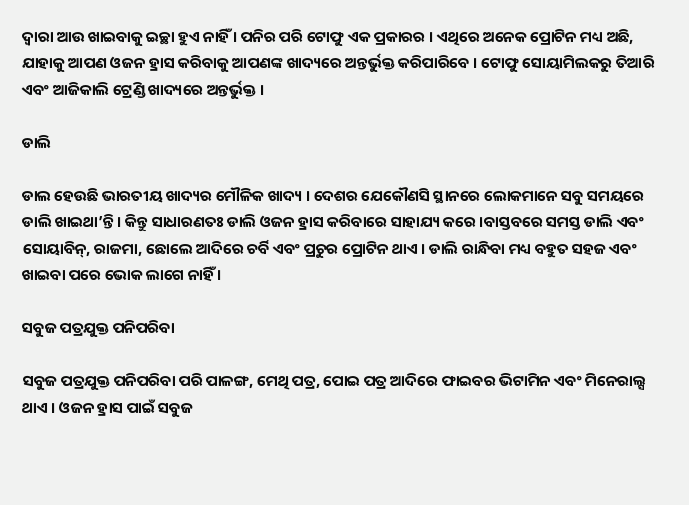ଦ୍ବାରା ଆଉ ଖାଇବାକୁ ଇଚ୍ଛା ହୁଏ ନାହିଁ । ପନିର ପରି ଟୋଫୁ ଏକ ପ୍ରକାରର । ଏଥିରେ ଅନେକ ପ୍ରୋଟିନ ମଧ୍ୟ ଅଛି, ଯାହାକୁ ଆପଣ ଓଜନ ହ୍ରାସ କରିବାକୁ ଆପଣଙ୍କ ଖାଦ୍ୟରେ ଅନ୍ତର୍ଭୁକ୍ତ କରିପାରିବେ । ଟୋଫୁ ସୋୟାମିଲକରୁ ତିଆରି ଏବଂ ଆଜିକାଲି ଟ୍ରେଣ୍ଡି ଖାଦ୍ୟରେ ଅନ୍ତର୍ଭୁକ୍ତ ।

ଡାଲି

ଡାଲ ହେଉଛି ଭାରତୀୟ ଖାଦ୍ୟର ମୌଳିକ ଖାଦ୍ୟ । ଦେଶର ଯେକୌଣସି ସ୍ଥାନରେ ଲୋକମାନେ ସବୁ ସମୟରେ ଡାଲି ଖାଇଥା’ନ୍ତି । କିନ୍ତୁ ସାଧାରଣତଃ ଡାଲି ଓଜନ ହ୍ରାସ କରିବାରେ ସାହାଯ୍ୟ କରେ ।ବାସ୍ତବରେ ସମସ୍ତ ଡାଲି ଏବଂ ସୋୟାବିନ୍, ରାଜମା, ଛୋଲେ ଆଦିରେ ଚର୍ବି ଏବଂ ପ୍ରଚୁର ପ୍ରୋଟିନ ଥାଏ । ଡାଲି ରାନ୍ଧିବା ମଧ୍ୟ ବହୁତ ସହଜ ଏବଂ ଖାଇବା ପରେ ଭୋକ ଲାଗେ ନାହିଁ ।

ସବୁଜ ପତ୍ରଯୁକ୍ତ ପନିପରିବା

ସବୁଜ ପତ୍ରଯୁକ୍ତ ପନିପରିବା ପରି ପାଳଙ୍ଗ, ମେଥି ପତ୍ର, ପୋଇ ପତ୍ର ଆଦିରେ ଫାଇବର ଭିଟାମିନ ଏବଂ ମିନେରାଲ୍ସ ଥାଏ । ଓଜନ ହ୍ରାସ ପାଇଁ ସବୁଜ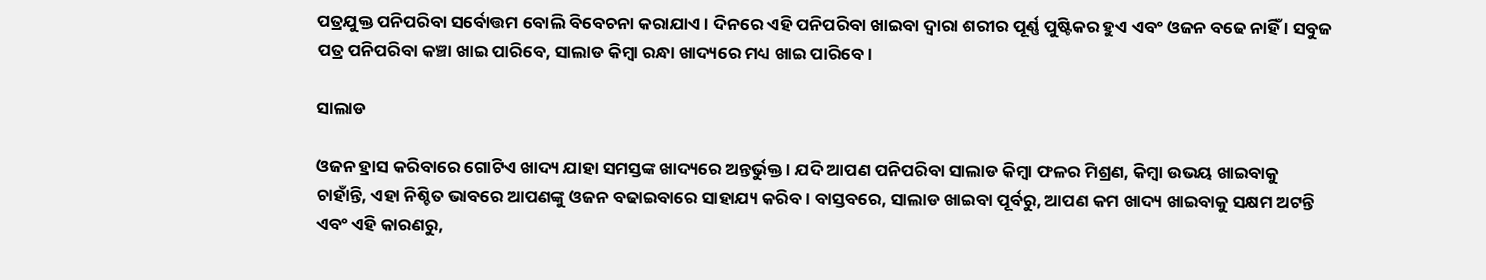ପତ୍ରଯୁକ୍ତ ପନିପରିବା ସର୍ବୋତ୍ତମ ବୋଲି ବିବେଚନା କରାଯାଏ । ଦିନରେ ଏହି ପନିପରିବା ଖାଇବା ଦ୍ବାରା ଶରୀର ପୂର୍ଣ୍ଣ ପୁଷ୍ଟିକର ହୁଏ ଏବଂ ଓଜନ ବଢେ ନାହିଁ । ସବୁଜ ପତ୍ର ପନିପରିବା କଞ୍ଚା ଖାଇ ପାରିବେ, ସାଲାଡ କିମ୍ବା ରନ୍ଧା ଖାଦ୍ୟରେ ମଧ୍ୟ ଖାଇ ପାରିବେ ।

ସାଲାଡ

ଓଜନ ହ୍ରାସ କରିବାରେ ଗୋଟିଏ ଖାଦ୍ୟ ଯାହା ସମସ୍ତଙ୍କ ଖାଦ୍ୟରେ ଅନ୍ତର୍ଭୁକ୍ତ । ଯଦି ଆପଣ ପନିପରିବା ସାଲାଡ କିମ୍ବା ଫଳର ମିଶ୍ରଣ, କିମ୍ବା ଉଭୟ ଖାଇବାକୁ ଚାହାଁନ୍ତି, ଏହା ନିଶ୍ଚିତ ଭାବରେ ଆପଣଙ୍କୁ ଓଜନ ବଢାଇବାରେ ସାହାଯ୍ୟ କରିବ । ବାସ୍ତବରେ, ସାଲାଡ ଖାଇବା ପୂର୍ବରୁ, ଆପଣ କମ ଖାଦ୍ୟ ଖାଇବାକୁ ସକ୍ଷମ ଅଟନ୍ତି ଏବଂ ଏହି କାରଣରୁ,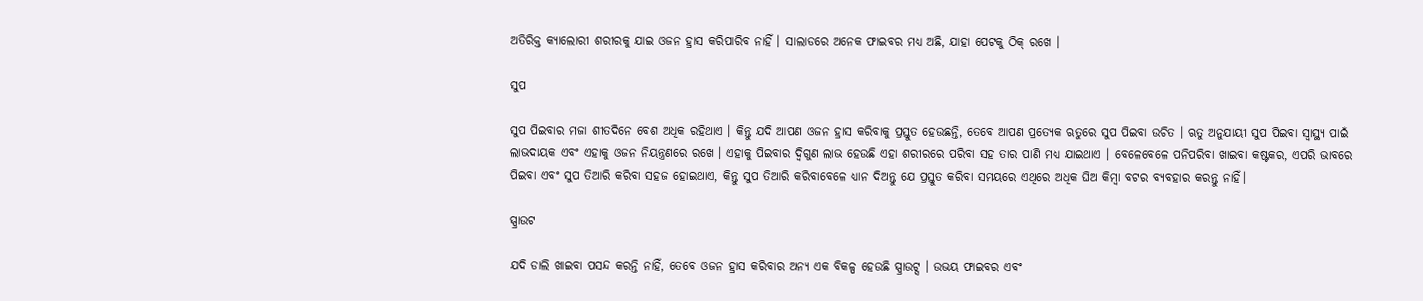ଅତିରିକ୍ତ କ୍ୟାଲୋରୀ ଶରୀରକୁ ଯାଇ ଓଜନ ହ୍ରାସ କରିପାରିବ ନାହିଁ । ସାଲାଡରେ ଅନେକ ଫାଇବର ମଧ୍ୟ ଅଛି, ଯାହା ପେଟକୁ ଠିକ୍ ରଖେ ।

ସୁପ

ସୁପ ପିଇବାର ମଜା ଶୀତଦିନେ ବେଶ ଅଧିକ ରହିଥାଏ । କିନ୍ତୁ ଯଦି ଆପଣ ଓଜନ ହ୍ରାସ କରିବାକୁ ପ୍ରସ୍ତୁତ ହେଉଛନ୍ତି, ତେବେ ଆପଣ ପ୍ରତ୍ୟେକ ଋତୁରେ ସୁପ ପିଇବା ଉଚିତ । ଋତୁ ଅନୁଯାୟୀ ସୁପ ପିଇବା ସ୍ୱାସ୍ଥ୍ୟ ପାଇଁ ଲାଭଦାୟକ ଏବଂ ଏହାକୁ ଓଜନ ନିୟନ୍ତ୍ରଣରେ ରଖେ । ଏହାକୁ ପିଇବାର ଦ୍ୱିଗୁଣ ଲାଭ ହେଉଛି ଏହା ଶରୀରରେ ପରିବା ସହ ତାର ପାଣି ମଧ୍ୟ ଯାଇଥାଏ । ବେଳେବେଳେ ପନିପରିବା ଖାଇବା କଷ୍ଟକର, ଏପରି ଭାବରେ ପିଇବା ଏବଂ ସୁପ ତିଆରି କରିବା ସହଜ ହୋଇଥାଏ, କିନ୍ତୁ ସୁପ ତିଆରି କରିବାବେଳେ ଧ୍ୟାନ ଦିଅନ୍ତୁ ଯେ ପ୍ରସ୍ତୁତ କରିବା ସମୟରେ ଏଥିରେ ଅଧିକ ଘିଅ କିମ୍ବା ବଟର ବ୍ୟବହାର କରନ୍ତୁ ନାହିଁ।

ସ୍ପ୍ରାଉଟ

ଯଦି ଡାଲି ଖାଇବା ପସନ୍ଦ କରନ୍ତି ନାହିଁ, ତେବେ ଓଜନ ହ୍ରାସ କରିବାର ଅନ୍ୟ ଏକ ବିକଳ୍ପ ହେଉଛି ସ୍ପ୍ରାଉଟ୍ସ । ଉଭୟ ଫାଇବର ଏବଂ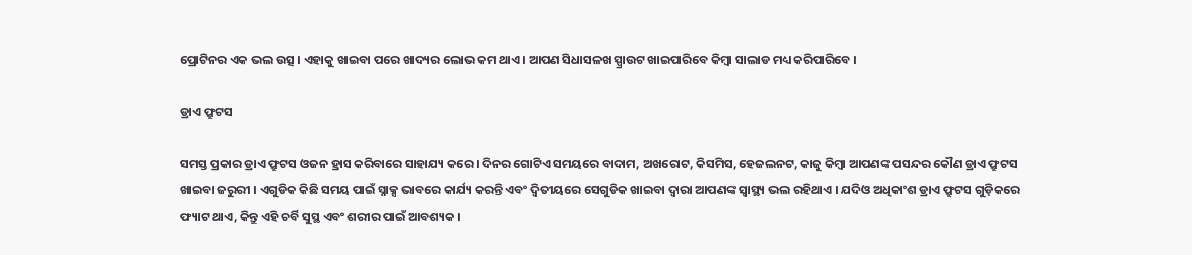ପ୍ରୋଟିନର ଏକ ଭଲ ଉତ୍ସ । ଏହାକୁ ଖାଇବା ପରେ ଖାଦ୍ୟର ଲୋଭ କମ ଥାଏ । ଆପଣ ସିଧାସଳଖ ସ୍ପ୍ରାଉଟ ଖାଇପାରିବେ କିମ୍ବା ସାଲାଡ ମଧ୍ୟ କରିପାରିବେ ।

ଡ୍ରାଏ ଫ୍ରୁଟସ

ସମସ୍ତ ପ୍ରକାର ଡ୍ରାଏ ଫ୍ରୁଟସ ଓଜନ ହ୍ରାସ କରିବାରେ ସାହାଯ୍ୟ କରେ । ଦିନର ଗୋଟିଏ ସମୟରେ ବାଦାମ, ଅଖରୋଟ, କିସମିସ, ହେଜଲନଟ, କାଜୁ କିମ୍ବା ଆପଣଙ୍କ ପସନ୍ଦର କୌଣ ଡ୍ରାଏ ଫ୍ରୁଟସ ଖାଇବା ଜରୁରୀ । ଏଗୁଡିକ କିଛି ସମୟ ପାଇଁ ସ୍ନାକ୍ସ ଭାବରେ କାର୍ଯ୍ୟ କରନ୍ତି ଏବଂ ଦ୍ବିତୀୟରେ ସେଗୁଡିକ ଖାଇବା ଦ୍ବାରା ଆପଣଙ୍କ ସ୍ୱାସ୍ଥ୍ୟ ଭଲ ରହିଥାଏ । ଯଦିଓ ଅଧିକାଂଶ ଡ୍ରାଏ ଫ୍ରୁଟସ ଗୁଡ଼ିକରେ ଫ୍ୟାଟ ଥାଏ, କିନ୍ତୁ ଏହି ଚର୍ବି ସୁସ୍ଥ ଏବଂ ଶରୀର ପାଇଁ ଆବଶ୍ୟକ ।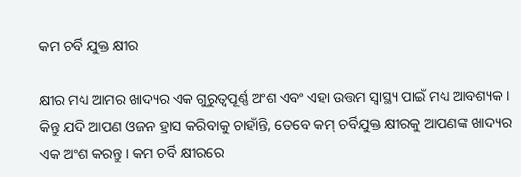କମ ଚର୍ବି ଯୁକ୍ତ କ୍ଷୀର

କ୍ଷୀର ମଧ୍ୟ ଆମର ଖାଦ୍ୟର ଏକ ଗୁରୁତ୍ୱପୂର୍ଣ୍ଣ ଅଂଶ ଏବଂ ଏହା ଉତ୍ତମ ସ୍ୱାସ୍ଥ୍ୟ ପାଇଁ ମଧ୍ୟ ଆବଶ୍ୟକ । କିନ୍ତୁ ଯଦି ଆପଣ ଓଜନ ହ୍ରାସ କରିବାକୁ ଚାହାଁନ୍ତି, ତେବେ କମ୍ ଚର୍ବିଯୁକ୍ତ କ୍ଷୀରକୁ ଆପଣଙ୍କ ଖାଦ୍ୟର ଏକ ଅଂଶ କରନ୍ତୁ । କମ ଚର୍ବି କ୍ଷୀରରେ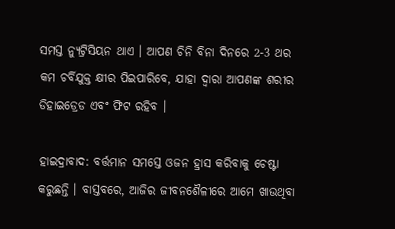ସମସ୍ତ ନ୍ୟୁଟ୍ରିସିୟନ ଥାଏ । ଆପଣ ଚିନି ବିନା ଦିନରେ 2-3 ଥର କମ ଚର୍ବିଯୁକ୍ତ କ୍ଷୀର ପିଇପାରିବେ, ଯାହା ଦ୍ବାରା ଆପଣଙ୍କ ଶରୀର ଡିହାଇଡ୍ରେଡ ଏବଂ ଫିଟ ରହିବ ।

ହାଇଦ୍ରାବାଦ: ବର୍ତ୍ତମାନ ସମସ୍ତେ ଓଜନ ହ୍ରାସ କରିବାକୁ ଚେଷ୍ଟା କରୁଛନ୍ତି । ବାସ୍ତବରେ, ଆଜିର ଜୀବନଶୈଳୀରେ ଆମେ ଖାଉଥିବା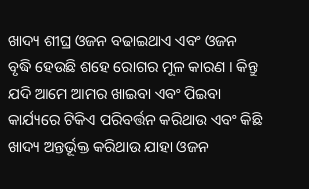ଖାଦ୍ୟ ଶୀଘ୍ର ଓଜନ ବଢାଇଥାଏ ଏବଂ ଓଜନ ବୃଦ୍ଧି ହେଉଛି ଶହେ ରୋଗର ମୂଳ କାରଣ । କିନ୍ତୁ ଯଦି ଆମେ ଆମର ଖାଇବା ଏବଂ ପିଇବା କାର୍ଯ୍ୟରେ ଟିକିଏ ପରିବର୍ତ୍ତନ କରିଥାଉ ଏବଂ କିଛି ଖାଦ୍ୟ ଅନ୍ତର୍ଭୂକ୍ତ କରିଥାଉ ଯାହା ଓଜନ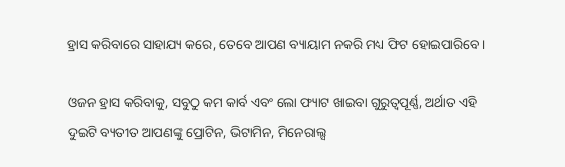ହ୍ରାସ କରିବାରେ ସାହାଯ୍ୟ କରେ, ତେବେ ଆପଣ ବ୍ୟାୟାମ ନକରି ମଧ୍ୟ ଫିଟ ହୋଇପାରିବେ ।

ଓଜନ ହ୍ରାସ କରିବାକୁ, ସବୁଠୁ କମ କାର୍ବ ଏବଂ ଲୋ ଫ୍ୟାଟ ଖାଇବା ଗୁରୁତ୍ୱପୂର୍ଣ୍ଣ, ଅର୍ଥାତ ଏହି ଦୁଇଟି ବ୍ୟତୀତ ଆପଣଙ୍କୁ ପ୍ରୋଟିନ, ଭିଟାମିନ, ମିନେରାଲ୍ସ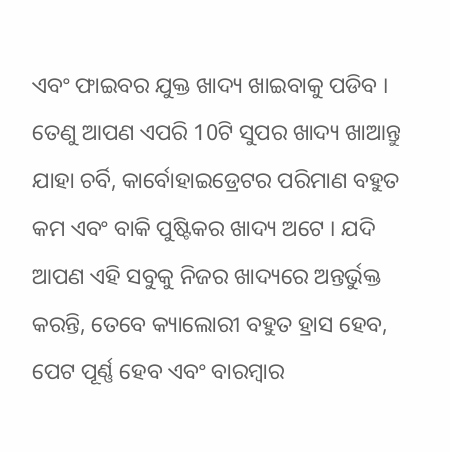ଏବଂ ଫାଇବର ଯୁକ୍ତ ଖାଦ୍ୟ ଖାଇବାକୁ ପଡିବ । ତେଣୁ ଆପଣ ଏପରି 10ଟି ସୁପର ଖାଦ୍ୟ ଖାଆନ୍ତୁ ଯାହା ଚର୍ବି, କାର୍ବୋହାଇଡ୍ରେଟର ପରିମାଣ ବହୁତ କମ ଏବଂ ବାକି ପୁଷ୍ଟିକର ଖାଦ୍ୟ ଅଟେ । ଯଦି ଆପଣ ଏହି ସବୁକୁ ନିଜର ଖାଦ୍ୟରେ ଅନ୍ତର୍ଭୁକ୍ତ କରନ୍ତି, ତେବେ କ୍ୟାଲୋରୀ ବହୁତ ହ୍ରାସ ହେବ, ପେଟ ପୂର୍ଣ୍ଣ ହେବ ଏବଂ ବାରମ୍ବାର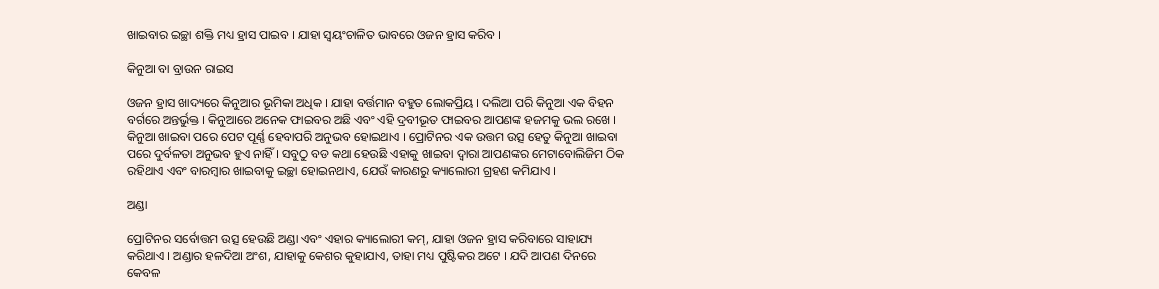ଖାଇବାର ଇଚ୍ଛା ଶକ୍ତି ମଧ୍ୟ ହ୍ରାସ ପାଇବ । ଯାହା ସ୍ୱୟଂଚାଳିତ ଭାବରେ ଓଜନ ହ୍ରାସ କରିବ ।

କିନୁଆ ବା ବ୍ରାଉନ ରାଇସ

ଓଜନ ହ୍ରାସ ଖାଦ୍ୟରେ କିନୁଆର ଭୂମିକା ଅଧିକ । ଯାହା ବର୍ତ୍ତମାନ ବହୁତ ଲୋକପ୍ରିୟ । ଦଲିଆ ପରି କିନୁଆ ଏକ ବିହନ ବର୍ଗରେ ଅନ୍ତର୍ଭୁକ୍ତ । କିନୁଆରେ ଅନେକ ଫାଇବର ଅଛି ଏବଂ ଏହି ଦ୍ରବୀଭୂତ ଫାଇବର ଆପଣଙ୍କ ହଜମକୁ ଭଲ ରଖେ । କିନୁଆ ଖାଇବା ପରେ ପେଟ ପୂର୍ଣ୍ଣ ହେବାପରି ଅନୁଭବ ହୋଇଥାଏ । ପ୍ରୋଟିନର ଏକ ଉତ୍ତମ ଉତ୍ସ ହେତୁ କିନୁଆ ଖାଇବା ପରେ ଦୁର୍ବଳତା ଅନୁଭବ ହୁଏ ନାହିଁ । ସବୁଠୁ ବଡ କଥା ହେଉଛି ଏହାକୁ ଖାଇବା ଦ୍ୱାରା ଆପଣଙ୍କର ମେଟାବୋଲିଜିମ ଠିକ ରହିଥାଏ ଏବଂ ବାରମ୍ବାର ଖାଇବାକୁ ଇଚ୍ଛା ହୋଇନଥାଏ, ଯେଉଁ କାରଣରୁ କ୍ୟାଲୋରୀ ଗ୍ରହଣ କମିଯାଏ ।

ଅଣ୍ଡା

ପ୍ରୋଟିନର ସର୍ବୋତ୍ତମ ଉତ୍ସ ହେଉଛି ଅଣ୍ଡା ଏବଂ ଏହାର କ୍ୟାଲୋରୀ କମ୍, ଯାହା ଓଜନ ହ୍ରାସ କରିବାରେ ସାହାଯ୍ୟ କରିଥାଏ । ଅଣ୍ଡାର ହଳଦିଆ ଅଂଶ, ଯାହାକୁ କେଶର କୁହାଯାଏ, ତାହା ମଧ୍ୟ ପୁଷ୍ଟିକର ଅଟେ । ଯଦି ଆପଣ ଦିନରେ କେବଳ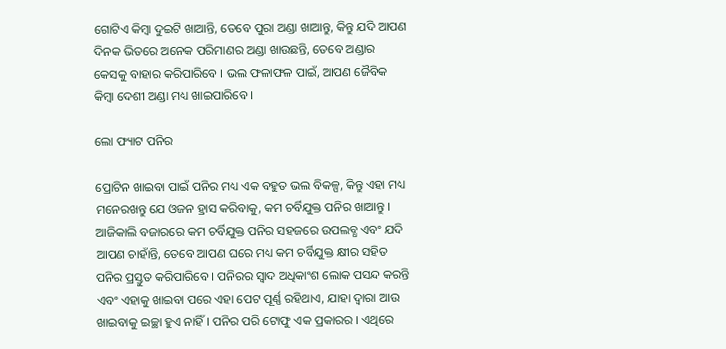ଗୋଟିଏ କିମ୍ବା ଦୁଇଟି ଖାଆନ୍ତି, ତେବେ ପୁରା ଅଣ୍ଡା ଖାଆନ୍ତୁ, କିନ୍ତୁ ଯଦି ଆପଣ ଦିନକ ଭିତରେ ଅନେକ ପରିମାଣର ଅଣ୍ଡା ଖାଉଛନ୍ତି, ତେବେ ଅଣ୍ଡାର କେସକୁ ବାହାର କରିପାରିବେ । ଭଲ ଫଳାଫଳ ପାଇଁ, ଆପଣ ଜୈବିକ କିମ୍ବା ଦେଶୀ ଅଣ୍ଡା ମଧ୍ୟ ଖାଇପାରିବେ ।

ଲୋ ଫ୍ୟାଟ ପନିର

ପ୍ରୋଟିନ ଖାଇବା ପାଇଁ ପନିର ମଧ୍ୟ ଏକ ବହୁତ ଭଲ ବିକଳ୍ପ, କିନ୍ତୁ ଏହା ମଧ୍ୟ ମନେରଖନ୍ତୁ ଯେ ଓଜନ ହ୍ରାସ କରିବାକୁ, କମ ଚର୍ବିଯୁକ୍ତ ପନିର ଖାଆନ୍ତୁ । ଆଜିକାଲି ବଜାରରେ କମ ଚର୍ବିଯୁକ୍ତ ପନିର ସହଜରେ ଉପଲବ୍ଧ ଏବଂ ଯଦି ଆପଣ ଚାହାଁନ୍ତି, ତେବେ ଆପଣ ଘରେ ମଧ୍ୟ କମ ଚର୍ବିଯୁକ୍ତ କ୍ଷୀର ସହିତ ପନିର ପ୍ରସ୍ତୁତ କରିପାରିବେ । ପନିରର ସ୍ବାଦ ଅଧିକାଂଶ ଲୋକ ପସନ୍ଦ କରନ୍ତି ଏବଂ ଏହାକୁ ଖାଇବା ପରେ ଏହା ପେଟ ପୂର୍ଣ୍ଣ ରହିଥାଏ, ଯାହା ଦ୍ବାରା ଆଉ ଖାଇବାକୁ ଇଚ୍ଛା ହୁଏ ନାହିଁ । ପନିର ପରି ଟୋଫୁ ଏକ ପ୍ରକାରର । ଏଥିରେ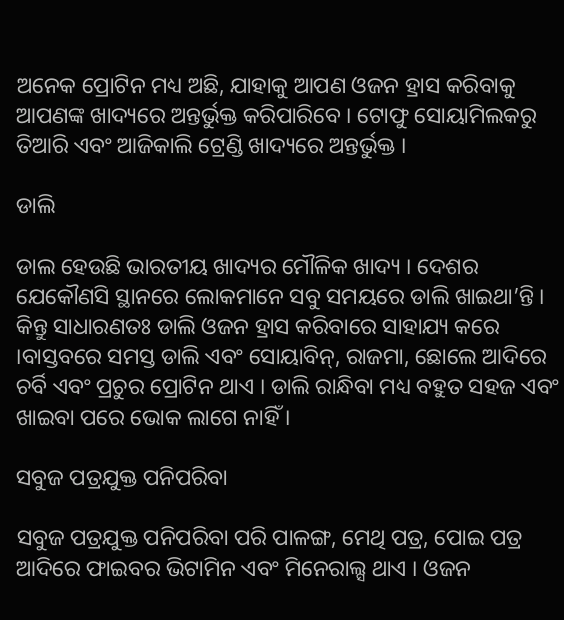ଅନେକ ପ୍ରୋଟିନ ମଧ୍ୟ ଅଛି, ଯାହାକୁ ଆପଣ ଓଜନ ହ୍ରାସ କରିବାକୁ ଆପଣଙ୍କ ଖାଦ୍ୟରେ ଅନ୍ତର୍ଭୁକ୍ତ କରିପାରିବେ । ଟୋଫୁ ସୋୟାମିଲକରୁ ତିଆରି ଏବଂ ଆଜିକାଲି ଟ୍ରେଣ୍ଡି ଖାଦ୍ୟରେ ଅନ୍ତର୍ଭୁକ୍ତ ।

ଡାଲି

ଡାଲ ହେଉଛି ଭାରତୀୟ ଖାଦ୍ୟର ମୌଳିକ ଖାଦ୍ୟ । ଦେଶର ଯେକୌଣସି ସ୍ଥାନରେ ଲୋକମାନେ ସବୁ ସମୟରେ ଡାଲି ଖାଇଥା’ନ୍ତି । କିନ୍ତୁ ସାଧାରଣତଃ ଡାଲି ଓଜନ ହ୍ରାସ କରିବାରେ ସାହାଯ୍ୟ କରେ ।ବାସ୍ତବରେ ସମସ୍ତ ଡାଲି ଏବଂ ସୋୟାବିନ୍, ରାଜମା, ଛୋଲେ ଆଦିରେ ଚର୍ବି ଏବଂ ପ୍ରଚୁର ପ୍ରୋଟିନ ଥାଏ । ଡାଲି ରାନ୍ଧିବା ମଧ୍ୟ ବହୁତ ସହଜ ଏବଂ ଖାଇବା ପରେ ଭୋକ ଲାଗେ ନାହିଁ ।

ସବୁଜ ପତ୍ରଯୁକ୍ତ ପନିପରିବା

ସବୁଜ ପତ୍ରଯୁକ୍ତ ପନିପରିବା ପରି ପାଳଙ୍ଗ, ମେଥି ପତ୍ର, ପୋଇ ପତ୍ର ଆଦିରେ ଫାଇବର ଭିଟାମିନ ଏବଂ ମିନେରାଲ୍ସ ଥାଏ । ଓଜନ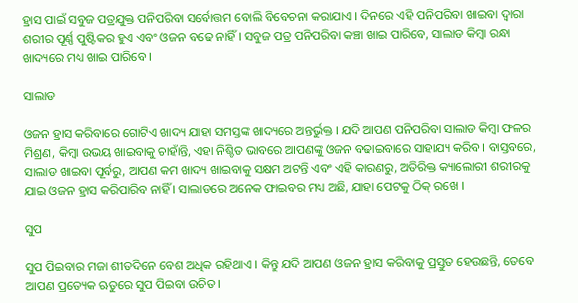ହ୍ରାସ ପାଇଁ ସବୁଜ ପତ୍ରଯୁକ୍ତ ପନିପରିବା ସର୍ବୋତ୍ତମ ବୋଲି ବିବେଚନା କରାଯାଏ । ଦିନରେ ଏହି ପନିପରିବା ଖାଇବା ଦ୍ବାରା ଶରୀର ପୂର୍ଣ୍ଣ ପୁଷ୍ଟିକର ହୁଏ ଏବଂ ଓଜନ ବଢେ ନାହିଁ । ସବୁଜ ପତ୍ର ପନିପରିବା କଞ୍ଚା ଖାଇ ପାରିବେ, ସାଲାଡ କିମ୍ବା ରନ୍ଧା ଖାଦ୍ୟରେ ମଧ୍ୟ ଖାଇ ପାରିବେ ।

ସାଲାଡ

ଓଜନ ହ୍ରାସ କରିବାରେ ଗୋଟିଏ ଖାଦ୍ୟ ଯାହା ସମସ୍ତଙ୍କ ଖାଦ୍ୟରେ ଅନ୍ତର୍ଭୁକ୍ତ । ଯଦି ଆପଣ ପନିପରିବା ସାଲାଡ କିମ୍ବା ଫଳର ମିଶ୍ରଣ, କିମ୍ବା ଉଭୟ ଖାଇବାକୁ ଚାହାଁନ୍ତି, ଏହା ନିଶ୍ଚିତ ଭାବରେ ଆପଣଙ୍କୁ ଓଜନ ବଢାଇବାରେ ସାହାଯ୍ୟ କରିବ । ବାସ୍ତବରେ, ସାଲାଡ ଖାଇବା ପୂର୍ବରୁ, ଆପଣ କମ ଖାଦ୍ୟ ଖାଇବାକୁ ସକ୍ଷମ ଅଟନ୍ତି ଏବଂ ଏହି କାରଣରୁ, ଅତିରିକ୍ତ କ୍ୟାଲୋରୀ ଶରୀରକୁ ଯାଇ ଓଜନ ହ୍ରାସ କରିପାରିବ ନାହିଁ । ସାଲାଡରେ ଅନେକ ଫାଇବର ମଧ୍ୟ ଅଛି, ଯାହା ପେଟକୁ ଠିକ୍ ରଖେ ।

ସୁପ

ସୁପ ପିଇବାର ମଜା ଶୀତଦିନେ ବେଶ ଅଧିକ ରହିଥାଏ । କିନ୍ତୁ ଯଦି ଆପଣ ଓଜନ ହ୍ରାସ କରିବାକୁ ପ୍ରସ୍ତୁତ ହେଉଛନ୍ତି, ତେବେ ଆପଣ ପ୍ରତ୍ୟେକ ଋତୁରେ ସୁପ ପିଇବା ଉଚିତ ।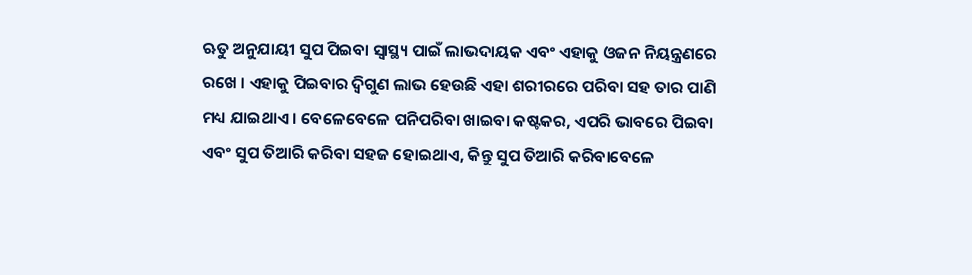ଋତୁ ଅନୁଯାୟୀ ସୁପ ପିଇବା ସ୍ୱାସ୍ଥ୍ୟ ପାଇଁ ଲାଭଦାୟକ ଏବଂ ଏହାକୁ ଓଜନ ନିୟନ୍ତ୍ରଣରେ ରଖେ । ଏହାକୁ ପିଇବାର ଦ୍ୱିଗୁଣ ଲାଭ ହେଉଛି ଏହା ଶରୀରରେ ପରିବା ସହ ତାର ପାଣି ମଧ୍ୟ ଯାଇଥାଏ । ବେଳେବେଳେ ପନିପରିବା ଖାଇବା କଷ୍ଟକର, ଏପରି ଭାବରେ ପିଇବା ଏବଂ ସୁପ ତିଆରି କରିବା ସହଜ ହୋଇଥାଏ, କିନ୍ତୁ ସୁପ ତିଆରି କରିବାବେଳେ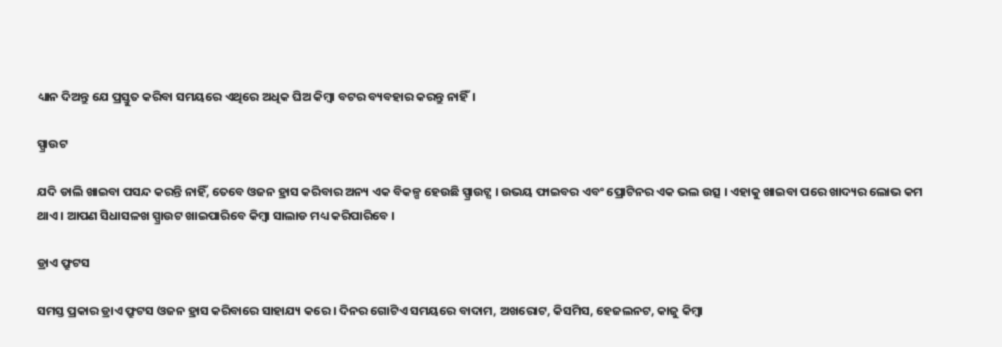ଧ୍ୟାନ ଦିଅନ୍ତୁ ଯେ ପ୍ରସ୍ତୁତ କରିବା ସମୟରେ ଏଥିରେ ଅଧିକ ଘିଅ କିମ୍ବା ବଟର ବ୍ୟବହାର କରନ୍ତୁ ନାହିଁ।

ସ୍ପ୍ରାଉଟ

ଯଦି ଡାଲି ଖାଇବା ପସନ୍ଦ କରନ୍ତି ନାହିଁ, ତେବେ ଓଜନ ହ୍ରାସ କରିବାର ଅନ୍ୟ ଏକ ବିକଳ୍ପ ହେଉଛି ସ୍ପ୍ରାଉଟ୍ସ । ଉଭୟ ଫାଇବର ଏବଂ ପ୍ରୋଟିନର ଏକ ଭଲ ଉତ୍ସ । ଏହାକୁ ଖାଇବା ପରେ ଖାଦ୍ୟର ଲୋଭ କମ ଥାଏ । ଆପଣ ସିଧାସଳଖ ସ୍ପ୍ରାଉଟ ଖାଇପାରିବେ କିମ୍ବା ସାଲାଡ ମଧ୍ୟ କରିପାରିବେ ।

ଡ୍ରାଏ ଫ୍ରୁଟସ

ସମସ୍ତ ପ୍ରକାର ଡ୍ରାଏ ଫ୍ରୁଟସ ଓଜନ ହ୍ରାସ କରିବାରେ ସାହାଯ୍ୟ କରେ । ଦିନର ଗୋଟିଏ ସମୟରେ ବାଦାମ, ଅଖରୋଟ, କିସମିସ, ହେଜଲନଟ, କାଜୁ କିମ୍ବା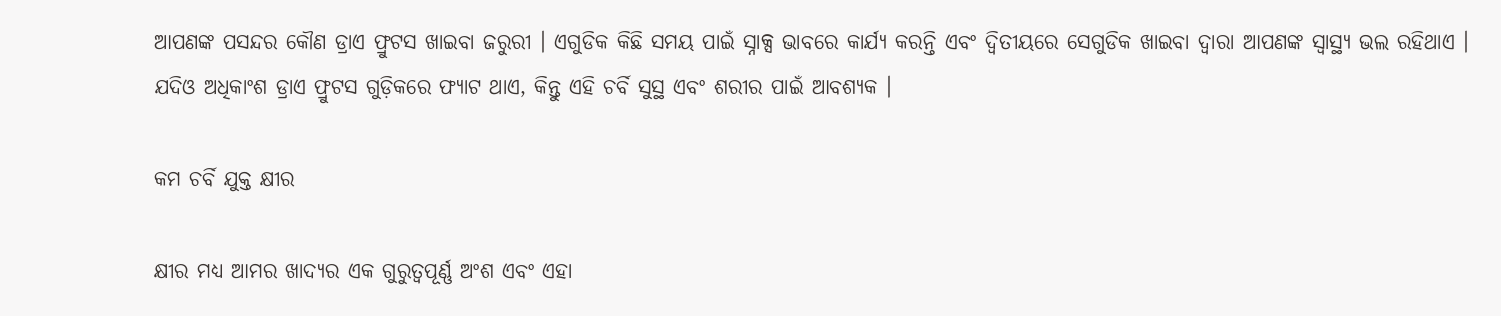ଆପଣଙ୍କ ପସନ୍ଦର କୌଣ ଡ୍ରାଏ ଫ୍ରୁଟସ ଖାଇବା ଜରୁରୀ । ଏଗୁଡିକ କିଛି ସମୟ ପାଇଁ ସ୍ନାକ୍ସ ଭାବରେ କାର୍ଯ୍ୟ କରନ୍ତି ଏବଂ ଦ୍ବିତୀୟରେ ସେଗୁଡିକ ଖାଇବା ଦ୍ବାରା ଆପଣଙ୍କ ସ୍ୱାସ୍ଥ୍ୟ ଭଲ ରହିଥାଏ । ଯଦିଓ ଅଧିକାଂଶ ଡ୍ରାଏ ଫ୍ରୁଟସ ଗୁଡ଼ିକରେ ଫ୍ୟାଟ ଥାଏ, କିନ୍ତୁ ଏହି ଚର୍ବି ସୁସ୍ଥ ଏବଂ ଶରୀର ପାଇଁ ଆବଶ୍ୟକ ।

କମ ଚର୍ବି ଯୁକ୍ତ କ୍ଷୀର

କ୍ଷୀର ମଧ୍ୟ ଆମର ଖାଦ୍ୟର ଏକ ଗୁରୁତ୍ୱପୂର୍ଣ୍ଣ ଅଂଶ ଏବଂ ଏହା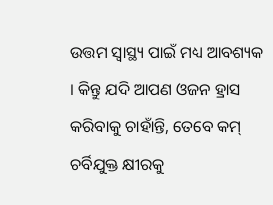ଉତ୍ତମ ସ୍ୱାସ୍ଥ୍ୟ ପାଇଁ ମଧ୍ୟ ଆବଶ୍ୟକ । କିନ୍ତୁ ଯଦି ଆପଣ ଓଜନ ହ୍ରାସ କରିବାକୁ ଚାହାଁନ୍ତି, ତେବେ କମ୍ ଚର୍ବିଯୁକ୍ତ କ୍ଷୀରକୁ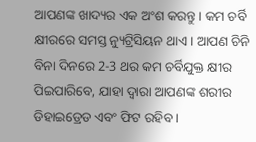ଆପଣଙ୍କ ଖାଦ୍ୟର ଏକ ଅଂଶ କରନ୍ତୁ । କମ ଚର୍ବି କ୍ଷୀରରେ ସମସ୍ତ ନ୍ୟୁଟ୍ରିସିୟନ ଥାଏ । ଆପଣ ଚିନି ବିନା ଦିନରେ 2-3 ଥର କମ ଚର୍ବିଯୁକ୍ତ କ୍ଷୀର ପିଇପାରିବେ, ଯାହା ଦ୍ବାରା ଆପଣଙ୍କ ଶରୀର ଡିହାଇଡ୍ରେଡ ଏବଂ ଫିଟ ରହିବ ।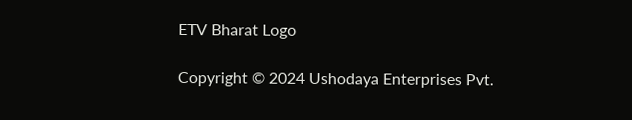ETV Bharat Logo

Copyright © 2024 Ushodaya Enterprises Pvt.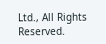Ltd., All Rights Reserved.